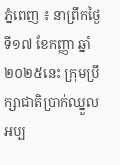ភ្នំពេញ ៖ នាព្រឹកថ្ងៃទី១៧ ខែកញ្ញា ឆ្នាំ២០២៥នេះ ក្រុមប្រឹក្សាជាតិប្រាក់ឈ្នួល អប្ប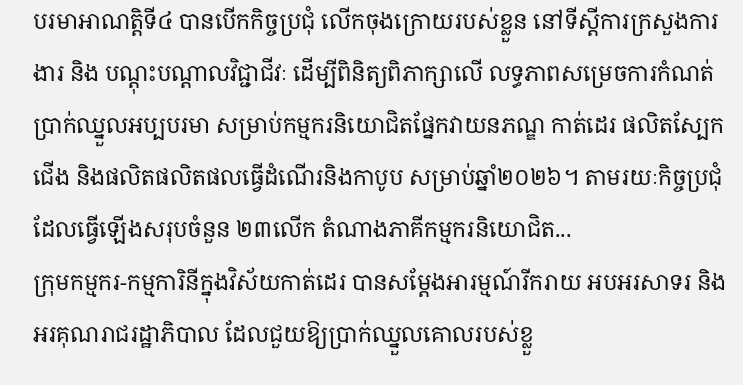បរមាអាណត្តិទី៤ បានបើកកិច្ចប្រជុំ លើកចុងក្រោយរបស់ខ្លួន នៅទីស្តីការក្រសួងការងារ និង បណ្តុះបណ្តាលវិជ្ជាជីវៈ ដើម្បីពិនិត្យពិភាក្សាលើ លទ្ធភាពសម្រេចការកំណត់ប្រាក់ឈ្នួលអប្បបរមា សម្រាប់កម្មករនិយោជិតផ្នែកវាយនភណ្ឌ កាត់ដេរ ផលិតស្បែកជើង និងផលិតផលិតផលធ្វើដំណើរនិងកាបូប សម្រាប់ឆ្នាំ២០២៦។ តាមរយៈកិច្ចប្រជុំដែលធ្វើឡើងសរុបចំនួន ២៣លើក តំណាងភាគីកម្មករនិយោជិត...
ក្រុមកម្មករ-កម្មការិនីក្នុងវិស័យកាត់ដេរ បានសម្ដែងអារម្មណ៍រីករាយ អបអរសាទរ និងអរគុណរាជរដ្ឋាភិបាល ដែលជួយឱ្យប្រាក់ឈ្នួលគោលរបស់ខ្លួ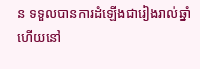ន ទទួលបានការដំឡើងជារៀងរាល់ឆ្នាំ ហើយនៅ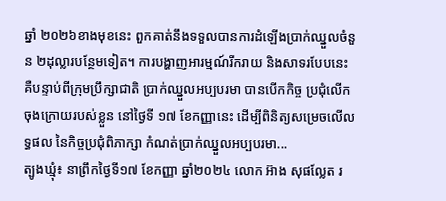ឆ្នាំ ២០២៦ខាងមុខនេះ ពួកគាត់នឹងទទួលបានការដំឡើងប្រាក់ឈ្នួលចំនួន ២ដុល្លារបន្ថែមទៀត។ ការបង្ហាញអារម្មណ៍រីករាយ និងសាទរបែបនេះ គឺបន្ទាប់ពីក្រុមប្រឹក្សាជាតិ ប្រាក់ឈ្នួលអប្បបរមា បានបើកកិច្ច ប្រជុំលើកចុងក្រោយរបស់ខ្លួន នៅថ្ងៃទី ១៧ ខែកញ្ញានេះ ដើម្បីពិនិត្យសម្រេចលើលទ្ធផល នៃកិច្ចប្រជុំពិភាក្សា កំណត់ប្រាក់ឈ្នួលអប្បបរមា...
ត្បូងឃ្មុំ៖ នាព្រឹកថ្ងៃទី១៧ ខែកញ្ញា ឆ្នាំ២០២៤ លោក អ៊ាង សុផល្លែត រ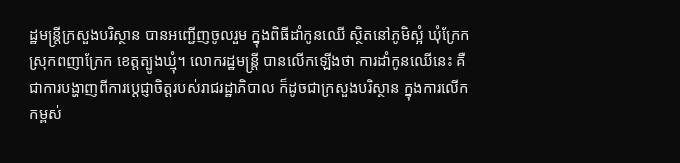ដ្ឋមន្ត្រីក្រសួងបរិស្ថាន បានអញ្ជើញចូលរួម ក្នុងពិធីដាំកូនឈើ ស្ថិតនៅភូមិស្អំ ឃុំក្រែក ស្រុកពញាក្រែក ខេត្តត្បូងឃ្មុំ។ លោករដ្ឋមន្ត្រី បានលើកឡើងថា ការដាំកូនឈើនេះ គឺជាការបង្ហាញពីការប្ដេជ្ញាចិត្តរបស់រាជរដ្ឋាភិបាល ក៏ដូចជាក្រសួងបរិស្ថាន ក្នុងការលើកកម្ពស់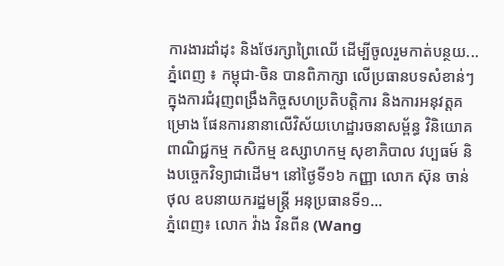ការងារដាំដុះ និងថែរក្សាព្រៃឈើ ដើម្បីចូលរួមកាត់បន្ថយ...
ភ្នំពេញ ៖ កម្ពុជា-ចិន បានពិភាក្សា លើប្រធានបទសំខាន់ៗ ក្នុងការជំរុញពង្រឹងកិច្ចសហប្រតិបត្តិការ និងការអនុវត្តគម្រោង ផែនការនានាលើវិស័យហេដ្ឋារចនាសម្ព័ន្ធ វិនិយោគ ពាណិជ្ជកម្ម កសិកម្ម ឧស្សាហកម្ម សុខាភិបាល វប្បធម៍ និងបច្ចេកវិទ្យាជាដើម។ នៅថ្ងៃទី១៦ កញ្ញា លោក ស៊ុន ចាន់ថុល ឧបនាយករដ្ឋមន្ត្រី អនុប្រធានទី១...
ភ្នំពេញ៖ លោក វ៉ាង វិនពីន (Wang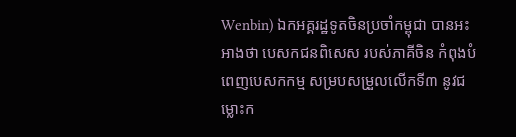Wenbin) ឯកអគ្គរដ្ឋទូតចិនប្រចាំកម្ពុជា បានអះអាងថា បេសកជនពិសេស របស់ភាគីចិន កំពុងបំពេញបេសកកម្ម សម្របសម្រួលលើកទី៣ នូវជម្លោះក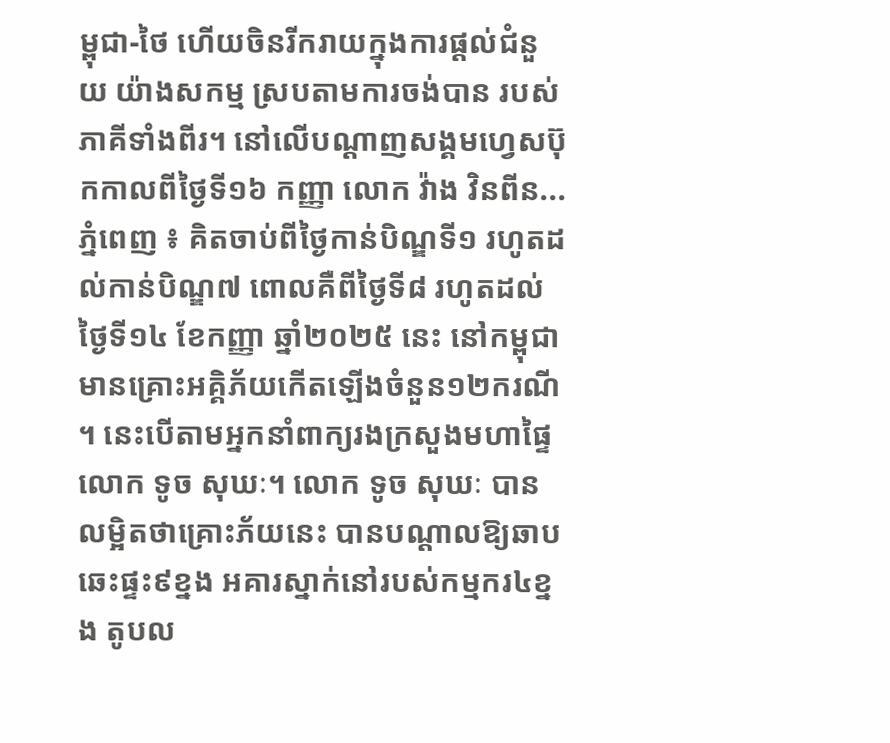ម្ពុជា-ថៃ ហើយចិនរីករាយក្នុងការផ្តល់ជំនួយ យ៉ាងសកម្ម ស្របតាមការចង់បាន របស់ភាគីទាំងពីរ។ នៅលើបណ្ដាញសង្គមហ្វេសប៊ុកកាលពីថ្ងៃទី១៦ កញ្ញា លោក វ៉ាង វិនពីន...
ភ្នំពេញ ៖ គិតចាប់ពីថ្ងៃកាន់បិណ្ឌទី១ រហូតដល់កាន់បិណ្ឌ៧ ពោលគឺពីថ្ងៃទី៨ រហូតដល់ថ្ងៃទី១៤ ខែកញ្ញា ឆ្នាំ២០២៥ នេះ នៅកម្ពុជាមានគ្រោះអគ្គិភ័យកើតឡើងចំនួន១២ករណី ។ នេះបើតាមអ្នកនាំពាក្យរងក្រសួងមហាផ្ទៃ លោក ទូច សុឃៈ។ លោក ទូច សុឃៈ បានលម្អិតថាគ្រោះភ័យនេះ បានបណ្ដាលឱ្យឆាបឆេះផ្ទះ៩ខ្នង អគារស្នាក់នៅរបស់កម្មករ៤ខ្នង តូបល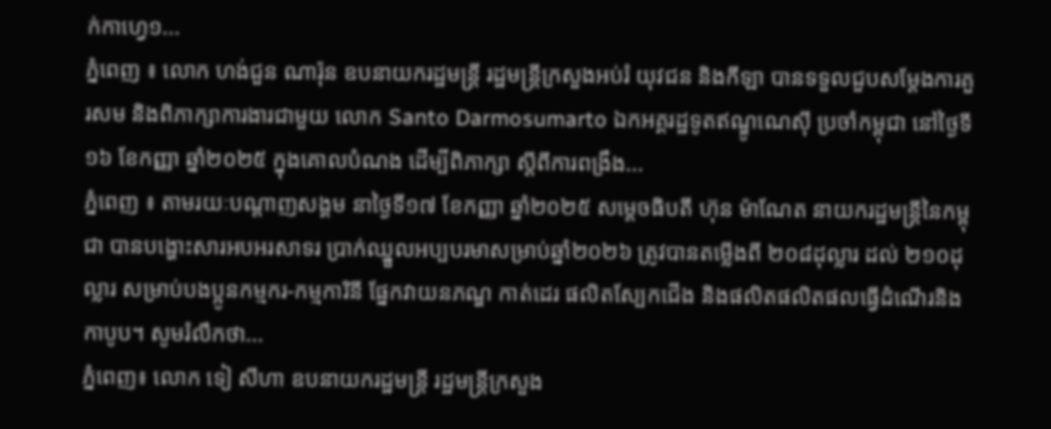ក់កាហ្វេ១...
ភ្នំពេញ ៖ លោក ហង់ជួន ណារ៉ុន ឧបនាយករដ្ឋមន្ត្រី រដ្ឋមន្ត្រីក្រសួងអប់រំ យុវជន និងកីឡា បានទទួលជួបសម្តែងការគួរសម និងពិភាក្សាការងារជាមួយ លោក Santo Darmosumarto ឯកអគ្គរដ្ឋទូតឥណ្ឌូណេស៊ី ប្រចាំកម្ពុជា នៅថ្ងៃទី១៦ ខែកញ្ញា ឆ្នាំ២០២៥ ក្នុងគោលបំណង ដើម្បីពិភាក្សា ស្តីពីការពង្រឹង...
ភ្នំពេញ ៖ តាមរយៈបណ្ដាញសង្គម នាថ្ងៃទី១៧ ខែកញ្ញា ឆ្នាំ២០២៥ សម្ដេចធិបតី ហ៊ុន ម៉ាណែត នាយករដ្ឋមន្ដ្រីនៃកម្ពុជា បានបង្ហោះសារអបអរសាទរ ប្រាក់ឈ្នួលអប្បបរមាសម្រាប់ឆ្នាំ២០២៦ ត្រូវបានតម្លើងពី ២០៨ដុល្លារ ដល់ ២១០ដុល្លារ សម្រាប់បងប្អូនកម្មករ-កម្មការិនី ផ្នែកវាយនភណ្ឌ កាត់ដេរ ផលិតស្បែកជើង និងផលិតផលិតផលធ្វើដំណើរនិងកាបូប។ សូមរំលឹកថា...
ភ្នំពេញ៖ លោក ទៀ សីហា ឧបនាយករដ្ឋមន្រ្តី រដ្ឋមន្រ្តីក្រសួង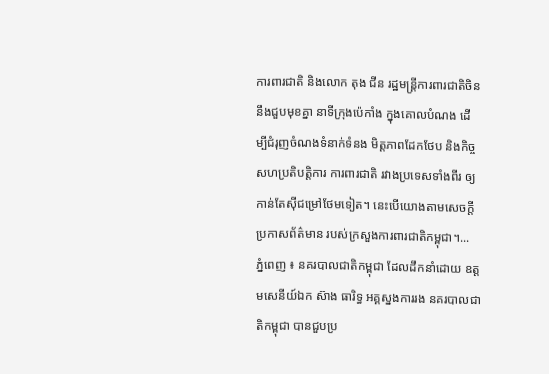ការពារជាតិ និងលោក តុង ជីន រដ្ឋមន្ត្រីការពារជាតិចិន នឹងជួបមុខគ្នា នាទីក្រុងប៉េកាំង ក្នុងគោលបំណង ដើម្បីជំរុញចំណងទំនាក់ទំនង មិត្តភាពដែកថែប និងកិច្ចសហប្រតិបត្តិការ ការពារជាតិ រវាងប្រទេសទាំងពីរ ឲ្យកាន់តែស៊ីជម្រៅថែមទៀត។ នេះបើយោងតាមសេចក្តី ប្រកាសព័ត៌មាន របស់ក្រសួងការពារជាតិកម្ពុជា។...
ភ្នំពេញ ៖ នគរបាលជាតិកម្ពុជា ដែលដឹកនាំដោយ ឧត្តមសេនីយ៍ឯក ស៊ាង ធារិទ្ធ អគ្គស្នងការរង នគរបាលជាតិកម្ពុជា បានជួបប្រ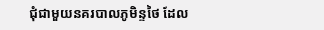ជុំជាមួយនគរបាលភូមិន្ទថៃ ដែល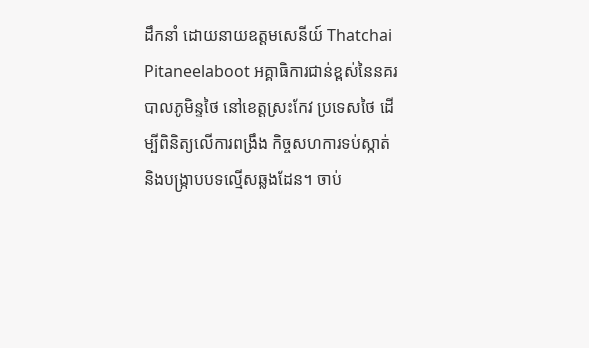ដឹកនាំ ដោយនាយឧត្តមសេនីយ៍ Thatchai Pitaneelaboot អគ្គាធិការជាន់ខ្ពស់នៃនគរបាលភូមិន្ទថៃ នៅខេត្តស្រះកែវ ប្រទេសថៃ ដើម្បីពិនិត្យលើការពង្រឹង កិច្ចសហការទប់ស្កាត់ និងបង្ក្រាបបទល្មើសឆ្លងដែន។ ចាប់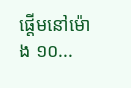ផ្តើមនៅម៉ោង ១០...